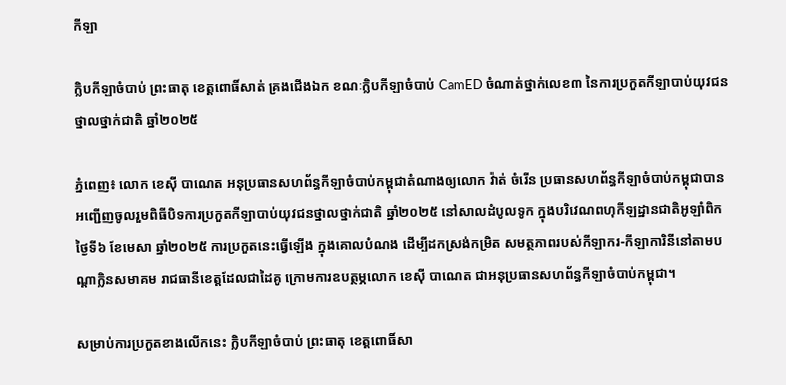កីឡា

ក្លិបកីឡាចំបាប់ ព្រះធាតុ ខេត្តពោធិ៍សាត់ គ្រងជើងឯក ខណៈក្លិបកីឡាចំបាប់ CamED ចំណាត់ថ្នាក់លេខ៣ នៃការប្រកួតកីឡាបាប់យុវជនថ្នាលថ្នាក់ជាតិ ឆ្នាំ២០២៥

ភ្នំពេញ៖ លោក ខេស៊ី បាណេត អនុប្រធានសហព័ន្ធកីឡាចំបាប់កម្ពុជាតំណាងឲ្យលោក វ៉ាត់ ចំរើន ប្រធានសហព័ន្ធកីឡាចំបាប់កម្ពុជាបានអញ្ជើញចូលរួមពិធីបិទការប្រកួតកីឡាបាប់យុវជនថ្នាលថ្នាក់ជាតិ ឆ្នាំ២០២៥ នៅសាលដំបូលទូក ក្នុងបរិវេណពហុកីឡដ្ឋានជាតិអូឡាំពិកថ្ងៃទី៦ ខែមេសា ឆ្នាំ២០២៥ ការប្រកួតនេះធ្វើឡើង ក្នុងគោលបំណង ដើម្បីដកស្រង់កម្រិត សមត្ថភាពរបស់កីឡាករ-កីឡាការិនីនៅតាមបណ្តាក្លិនសមាគម រាជធានីខេត្តដែលជាដៃគូ ក្រោមការឧបត្ថម្ភលោក ខេស៊ី បាណេត ជាអនុប្រធានសហព័ន្ធកីឡាចំបាប់កម្ពុជា។

សម្រាប់ការប្រកួតខាងលើកនេះ ក្លិបកីឡាចំបាប់ ព្រះធាតុ ខេត្តពោធិ៍សា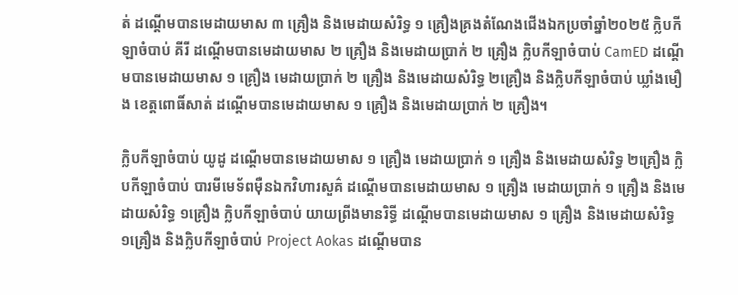ត់ ដណ្តើមបានមេដាយមាស ៣ គ្រឿង និងមេដាយសំរិទ្ធ ១ គ្រឿងគ្រងតំណែងជើងឯកប្រចាំឆ្នាំ២០២៥ ក្លិបកីឡាចំបាប់ គីរី ដណ្តើមបានមេដាយមាស ២ គ្រឿង និងមេដាយប្រាក់ ២ គ្រឿង ក្លិបកីឡាចំបាប់ CamED ដណ្តើមបានមេដាយមាស ១ គ្រឿង មេដាយប្រាក់ ២ គ្រឿង និងមេដាយសំរិទ្ធ ២គ្រឿង និងក្លិបកីឡាចំបាប់ ឃ្លាំងមឿង ខេត្តពោធិ៍សាត់ ដណ្តើមបានមេដាយមាស ១ គ្រឿង និងមេដាយប្រាក់ ២ គ្រឿង។

ក្លិបកីឡាចំបាប់ យូដូ ដណ្តើមបានមេដាយមាស ១ គ្រឿង មេដាយប្រាក់ ១ គ្រឿង និងមេដាយសំរិទ្ធ ២គ្រឿង ក្លិបកីឡាចំបាប់ បារមីមេទ័ពម៉ឺនឯកវិហារសួគ៌ ដណ្តើមបានមេដាយមាស ១ គ្រឿង មេដាយប្រាក់ ១ គ្រឿង និងមេដាយសំរិទ្ធ ១គ្រឿង ក្លិបកីឡាចំបាប់ យាយព្រីងមានរិទ្ធី ដណ្តើមបានមេដាយមាស ១ គ្រឿង និងមេដាយសំរិទ្ធ ១គ្រឿង និងក្លិបកីឡាចំបាប់ Project Aokas ដណ្តើមបាន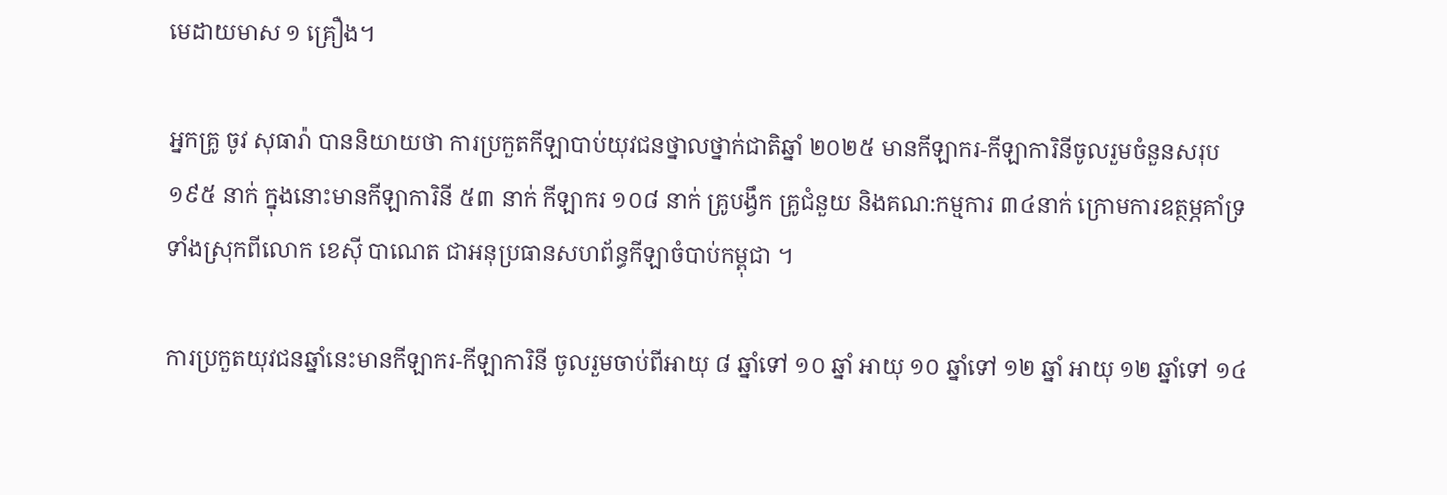មេដាយមាស ១ គ្រឿង។

អ្នកគ្រូ ចូវ សុធារ៉ា បាននិយាយថា ការប្រកួតកីឡាបាប់យុវជនថ្នាលថ្នាក់ជាតិឆ្នាំ ២០២៥ មានកីឡាករ-កីឡាការិនីចូលរួមចំនួនសរុប ១៩៥ នាក់ ក្នុងនោះមានកីឡាការិនី ៥៣ នាក់ កីឡាករ ១០៨ នាក់ គ្រូបង្វឹក គ្រូជំនួយ និងគណ:កម្មការ ៣៤នាក់ ក្រោមការឧត្ថម្ភគាំទ្រទាំងស្រុកពីលោក ខេស៊ី បាណេត ជាអនុប្រធានសហព័ន្ធកីឡាចំបាប់កម្ពុជា ។

ការប្រកួតយុវជនឆ្នាំនេះមានកីឡាករ-កីឡាការិនី ចូលរួមចាប់ពីអាយុ ៨ ឆ្នាំទៅ ១០ ឆ្នាំ អាយុ ១០ ឆ្នាំទៅ ១២ ឆ្នាំ អាយុ ១២ ឆ្នាំទៅ ១៤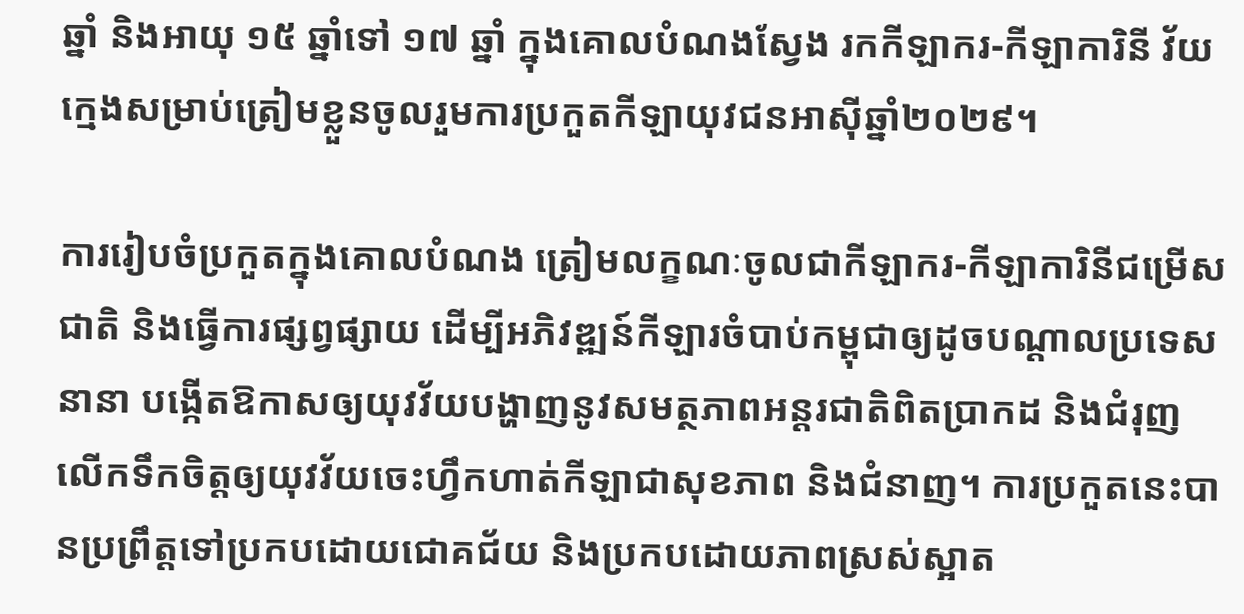ឆ្នាំ និងអាយុ ១៥ ឆ្នាំទៅ ១៧ ឆ្នាំ ក្នុងគោលបំណងស្វែង រកកីឡាករ-កីឡាការិនី វ័យក្មេងសម្រាប់ត្រៀមខ្លួនចូលរួមការប្រកួតកីឡាយុវជនអាស៊ីឆ្នាំ២០២៩។

ការរៀបចំប្រកួតក្នុងគោលបំណង ត្រៀមលក្ខណៈចូលជាកីឡាករ-កីឡាការិនីជម្រើសជាតិ និងធ្វើការផ្សព្វផ្សាយ ដើម្បីអភិវឌ្ឍន៍កីឡារចំបាប់កម្ពុជាឲ្យដូចបណ្តាលប្រទេសនានា បង្កើតឱកាសឲ្យយុវវ័យបង្ហាញនូវសមត្ថភាពអន្តរជាតិពិតប្រាកដ និងជំរុញលើកទឹកចិត្តឲ្យយុវវ័យចេះហ្វឹកហាត់កីឡាជាសុខភាព និងជំនាញ។ ការប្រកួតនេះបានប្រព្រឹត្តទៅប្រកបដោយជោគជ័យ និងប្រកបដោយភាពស្រស់ស្អាត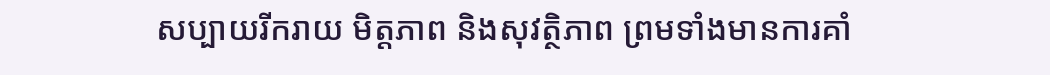សប្បាយរីករាយ មិត្តភាព និងសុវត្ថិភាព ព្រមទាំងមានការគាំ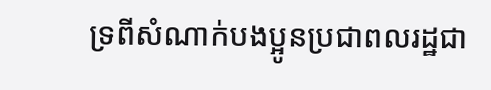ទ្រពីសំណាក់បងប្អូនប្រជាពលរដ្ឋជា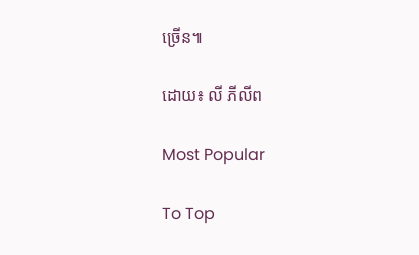ច្រើន៕

ដោយ៖ លី ភីលីព

Most Popular

To Top